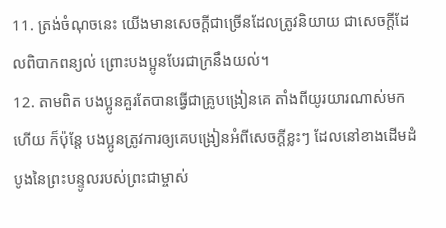11. ត្រង់ចំណុចនេះ យើងមានសេចក្ដីជាច្រើនដែលត្រូវនិយាយ ជាសេចក្ដីដែលពិបាកពន្យល់ ព្រោះបងប្អូនបែរជាក្រនឹងយល់។
12. តាមពិត បងប្អូនគួរតែបានធ្វើជាគ្រូបង្រៀនគេ តាំងពីយូរយារណាស់មកហើយ ក៏ប៉ុន្តែ បងប្អូនត្រូវការឲ្យគេបង្រៀនអំពីសេចក្ដីខ្លះៗ ដែលនៅខាងដើមដំបូងនៃព្រះបន្ទូលរបស់ព្រះជាម្ចាស់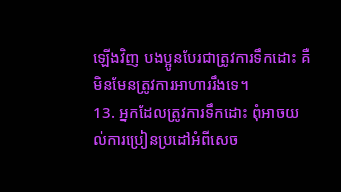ឡើងវិញ បងប្អូនបែរជាត្រូវការទឹកដោះ គឺមិនមែនត្រូវការអាហាររឹងទេ។
13. អ្នកដែលត្រូវការទឹកដោះ ពុំអាចយល់ការប្រៀនប្រដៅអំពីសេច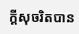ក្ដីសុចរិតបាន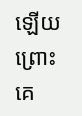ឡើយ ព្រោះគេ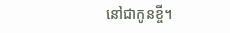នៅជាកូនខ្ចី។